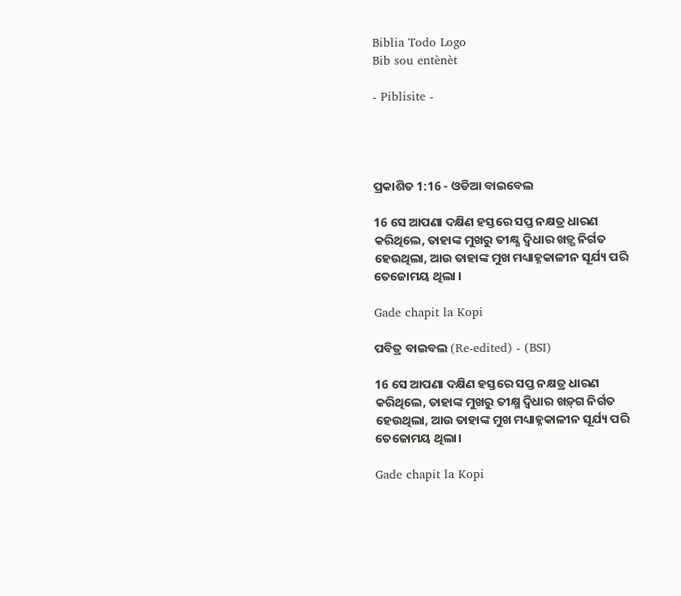Biblia Todo Logo
Bib sou entènèt

- Piblisite -




ପ୍ରକାଶିତ 1:16 - ଓଡିଆ ବାଇବେଲ

16 ସେ ଆପଣା ଦକ୍ଷିଣ ହସ୍ତରେ ସପ୍ତ ନକ୍ଷତ୍ର ଧାରଣ କରିଥିଲେ, ତାହାଙ୍କ ମୁଖରୁ ତୀକ୍ଷ୍ଣ ଦ୍ୱିଧାର ଖଡ଼୍ଗ ନିର୍ଗତ ହେଉଥିଲା, ଆଉ ତାହାଙ୍କ ମୁଖ ମଧ୍ୟାହ୍ନକାଳୀନ ସୂର୍ଯ୍ୟ ପରି ତେଜୋମୟ ଥିଲା ।

Gade chapit la Kopi

ପବିତ୍ର ବାଇବଲ (Re-edited) - (BSI)

16 ସେ ଆପଣା ଦକ୍ଷିଣ ହସ୍ତରେ ସପ୍ତ ନକ୍ଷତ୍ର ଧାରଣ କରିଥିଲେ, ତାହାଙ୍କ ମୁଖରୁ ତୀକ୍ଷ୍ମ ଦ୍ଵିଧାର ଖଡ଼୍‍ଗ ନିର୍ଗତ ହେଉଥିଲା, ଆଉ ତାହାଙ୍କ ମୁଖ ମଧ୍ୟାହ୍ନକାଳୀନ ସୂର୍ଯ୍ୟ ପରି ତେଜୋମୟ ଥିଲା।

Gade chapit la Kopi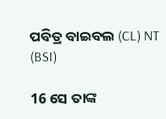ପବିତ୍ର ବାଇବଲ (CL) NT (BSI)

16 ସେ ତାଙ୍କ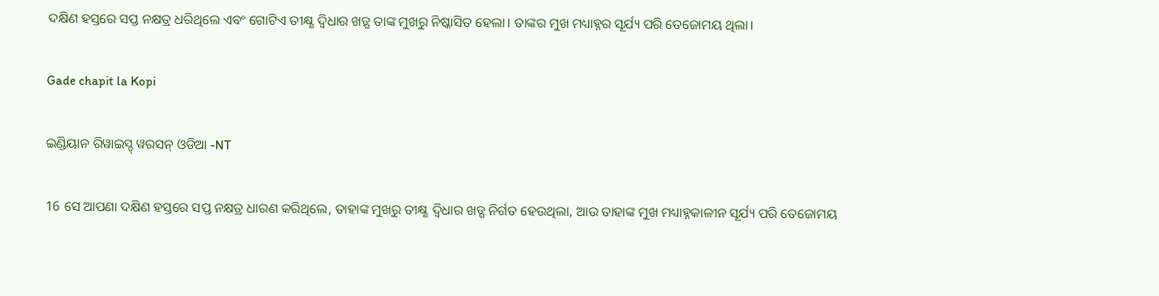ଦକ୍ଷିଣ ହସ୍ତରେ ସପ୍ତ ନକ୍ଷତ୍ର ଧରିଥିଲେ ଏବଂ ଗୋଟିଏ ତୀକ୍ଷ୍ଣ ଦ୍ୱିଧାର ଖଡ଼୍ଗ ତାଙ୍କ ମୁଖରୁ ନିଷ୍କାସିତ ହେଲା। ତାଙ୍କର ମୁଖ ମଧ୍ୟାହ୍ନର ସୂର୍ଯ୍ୟ ପରି ତେଜୋମୟ ଥିଲା।

Gade chapit la Kopi

ଇଣ୍ଡିୟାନ ରିୱାଇସ୍ଡ୍ ୱରସନ୍ ଓଡିଆ -NT

16 ସେ ଆପଣା ଦକ୍ଷିଣ ହସ୍ତରେ ସପ୍ତ ନକ୍ଷତ୍ର ଧାରଣ କରିଥିଲେ, ତାହାଙ୍କ ମୁଖରୁ ତୀକ୍ଷ୍ଣ ଦ୍ୱିଧାର ଖଡ୍ଗ ନିର୍ଗତ ହେଉଥିଲା, ଆଉ ତାହାଙ୍କ ମୁଖ ମଧ୍ୟାହ୍ନକାଳୀନ ସୂର୍ଯ୍ୟ ପରି ତେଜୋମୟ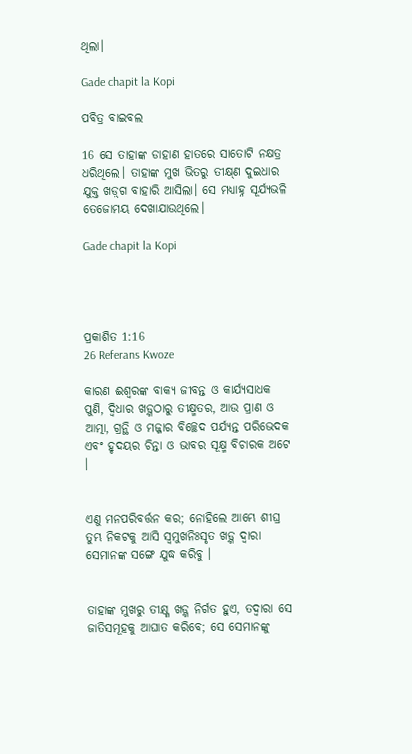ଥିଲା।

Gade chapit la Kopi

ପବିତ୍ର ବାଇବଲ

16 ସେ ତାହାଙ୍କ ଡାହାଣ ହାତରେ ସାତୋଟି ନକ୍ଷତ୍ର ଧରିଥିଲେ। ତାହାଙ୍କ ମୁଖ ଭିତରୁ ତୀ‌କ୍ଷ୍‌ଣ ଦୁଇଧାର ଯୁକ୍ତ ଖ‌‌ଡ଼୍‌ଗ ବାହାରି ଆସିଲା। ସେ ମଧ୍ୟାହ୍ନ ସୂର୍ଯ୍ୟଭଳି ତେଜୋମୟ ଦେଖାଯାଉଥିଲେ।

Gade chapit la Kopi




ପ୍ରକାଶିତ 1:16
26 Referans Kwoze

କାରଣ ଈଶ୍ୱରଙ୍କ ବାକ୍ୟ ଜୀବନ୍ତ ଓ କାର୍ଯ୍ୟସାଧକ ପୁଣି, ଦ୍ୱିଧାର ଖଡ଼୍ଗଠାରୁ ତୀକ୍ଷ୍ମତର, ଆଉ ପ୍ରାଣ ଓ ଆତ୍ମା, ଗ୍ରନ୍ଥି ଓ ମଜ୍ଜାର ବିଚ୍ଛେଦ ପର୍ଯ୍ୟନ୍ତ ପରିଭେଦକ ଏବଂ ହୃଦୟର ଚିନ୍ତା ଓ ଭାବର ସୂକ୍ଷ୍ମ ବିଚାରକ ଅଟେ ।


ଏଣୁ ମନପରିବର୍ତ୍ତନ କର; ନୋହିଲେ ଆମ୍ଭେ ଶୀଘ୍ର ତୁମ୍ଭ ନିକଟକୁ ଆସି ସ୍ୱମୁଖନିଃସୃତ ଖଡ଼୍ଗ ଦ୍ୱାରା ସେମାନଙ୍କ ସଙ୍ଗେ ଯୁଦ୍ଧ କରିବୁ ।


ତାହାଙ୍କ ମୁଖରୁ ତୀକ୍ଷ୍ଣ ଖଡ଼୍ଗ ନିର୍ଗତ ହୁଏ, ତଦ୍ୱାରା ସେ ଜାତିସମୂହକୁ ଆଘାତ କରିବେ; ସେ ସେମାନଙ୍କୁ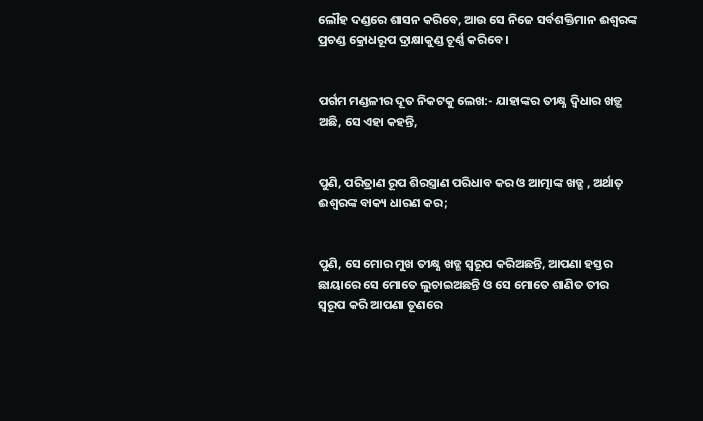ଲୌହ ଦଣ୍ଡରେ ଶାସନ କରିବେ, ଆଉ ସେ ନିଜେ ସର୍ବଶକ୍ତିମାନ ଈଶ୍ୱରଙ୍କ ପ୍ରଚଣ୍ଡ କ୍ରୋଧରୂପ ଦ୍ରାକ୍ଷାକୁଣ୍ଡ ଚୂର୍ଣ୍ଣ କରିବେ ।


ପର୍ଗମ ମଣ୍ଡଳୀର ଦୂତ ନିକଟକୁ ଲେଖ:- ଯାହାଙ୍କର ତୀକ୍ଷ୍ଣ ଦ୍ୱିଧାର ଖଡ଼୍ଗ ଅଛି, ସେ ଏହା କହନ୍ତି,


ପୁଣି, ପରିତ୍ରାଣ ରୂପ ଶିରସ୍ତ୍ରାଣ ପରିଧାବ କର ଓ ଆତ୍ମାଙ୍କ ଖ‌ଡ୍ଗ , ଅର୍ଥାତ୍ ଈଶ୍ୱରଙ୍କ ବାକ୍ୟ ଧାରଣ କର;


ପୁଣି, ସେ ମୋର ମୁଖ ତୀକ୍ଷ୍ଣ ଖଡ୍ଗ ସ୍ୱରୂପ କରିଅଛନ୍ତି, ଆପଣା ହସ୍ତର ଛାୟାରେ ସେ ମୋତେ ଲୁଚାଇଅଛନ୍ତି ଓ ସେ ମୋତେ ଶାଣିତ ତୀର ସ୍ୱରୂପ କରି ଆପଣା ତୂଣରେ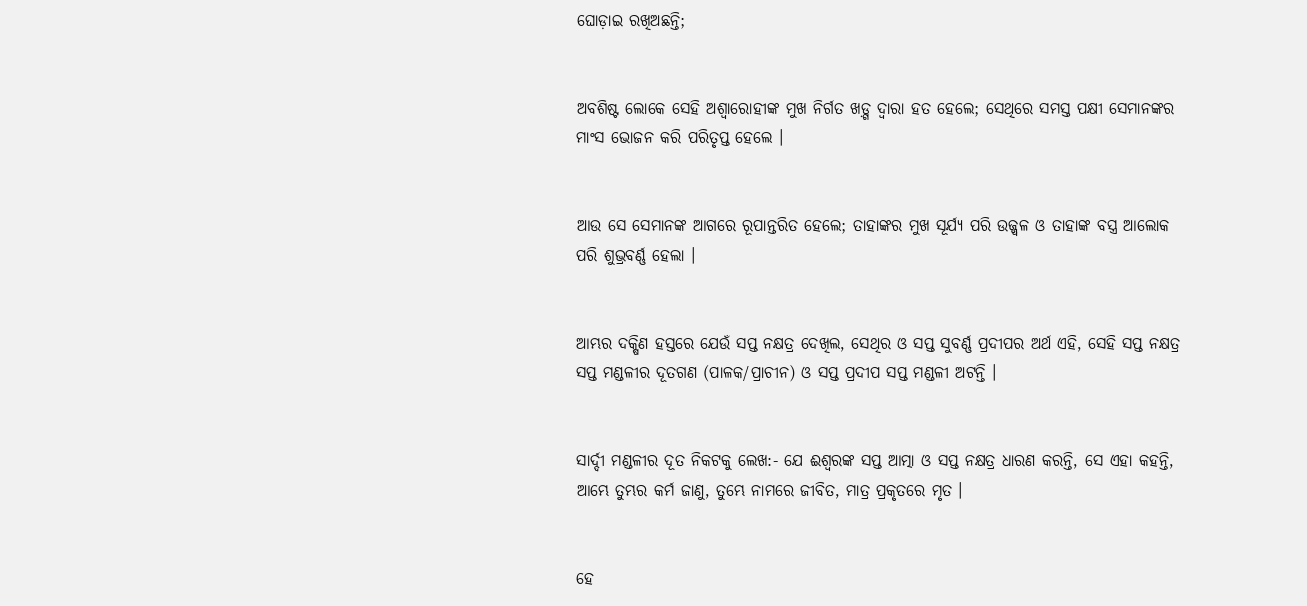ଘୋଡ଼ାଇ ରଖିଅଛନ୍ତି;


ଅବଶିଷ୍ଟ ଲୋକେ ସେହି ଅଶ୍ୱାରୋହୀଙ୍କ ମୁଖ ନିର୍ଗତ ଖଡ଼୍ଗ ଦ୍ୱାରା ହତ ହେଲେ; ସେଥିରେ ସମସ୍ତ ପକ୍ଷୀ ସେମାନଙ୍କର ମାଂସ ଭୋଜନ କରି ପରିତୃପ୍ତ ହେଲେ ।


ଆଉ ସେ ସେମାନଙ୍କ ଆଗରେ ରୂପାନ୍ତରିତ ହେଲେ; ତାହାଙ୍କର ମୁଖ ସୂର୍ଯ୍ୟ ପରି ଉଜ୍ଜ୍ୱଳ ଓ ତାହାଙ୍କ ବସ୍ତ୍ର ଆଲୋକ ପରି ଶୁଭ୍ରବର୍ଣ୍ଣ ହେଲା ।


ଆମ୍ଭର ଦକ୍ଷିଣ ହସ୍ତରେ ଯେଉଁ ସପ୍ତ ନକ୍ଷତ୍ର ଦେଖିଲ, ସେଥିର ଓ ସପ୍ତ ସୁବର୍ଣ୍ଣ ପ୍ରଦୀପର ଅର୍ଥ ଏହି, ସେହି ସପ୍ତ ନକ୍ଷତ୍ର ସପ୍ତ ମଣ୍ଡଳୀର ଦୂତଗଣ (ପାଳକ/ପ୍ରାଚୀନ) ଓ ସପ୍ତ ପ୍ରଦୀପ ସପ୍ତ ମଣ୍ଡଳୀ ଅଟନ୍ତି ।


ସାର୍ଦ୍ଦୀ ମଣ୍ଡଳୀର ଦୂତ ନିକଟକୁ ଲେଖ:- ଯେ ଈଶ୍ୱରଙ୍କ ସପ୍ତ ଆତ୍ମା ଓ ସପ୍ତ ନକ୍ଷତ୍ର ଧାରଣ କରନ୍ତି, ସେ ଏହା କହନ୍ତି, ଆମ୍ଭେ ତୁମ୍ଭର କର୍ମ ଜାଣୁ, ତୁମ୍ଭେ ନାମରେ ଜୀବିତ, ମାତ୍ର ପ୍ରକୃତରେ ମୃତ ।


ହେ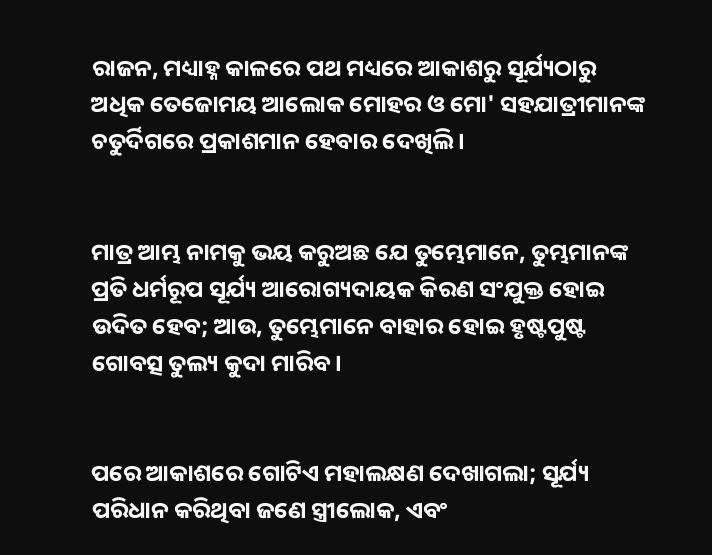ରାଜନ, ମଧ୍ୟାହ୍ନ କାଳରେ ପଥ ମଧ୍ୟରେ ଆକାଶରୁ ସୂର୍ଯ୍ୟଠାରୁ ଅଧିକ ତେଜୋମୟ ଆଲୋକ ମୋହର ଓ ମୋ' ସହଯାତ୍ରୀମାନଙ୍କ ଚତୁର୍ଦିଗରେ ପ୍ରକାଶମାନ ହେବାର ଦେଖିଲି ।


ମାତ୍ର ଆମ୍ଭ ନାମକୁ ଭୟ କରୁଅଛ ଯେ ତୁମ୍ଭେମାନେ, ତୁମ୍ଭମାନଙ୍କ ପ୍ରତି ଧର୍ମରୂପ ସୂର୍ଯ୍ୟ ଆରୋଗ୍ୟଦାୟକ କିରଣ ସଂଯୁକ୍ତ ହୋଇ ଉଦିତ ହେବ; ଆଉ, ତୁମ୍ଭେମାନେ ବାହାର ହୋଇ ହୃଷ୍ଟପୁଷ୍ଟ ଗୋବତ୍ସ ତୁଲ୍ୟ କୁଦା ମାରିବ।


ପରେ ଆକାଶରେ ଗୋଟିଏ ମହାଲକ୍ଷଣ ଦେଖାଗଲା; ସୂର୍ଯ୍ୟ ପରିଧାନ କରିଥିବା ଜଣେ ସ୍ତ୍ରୀଲୋକ, ଏବଂ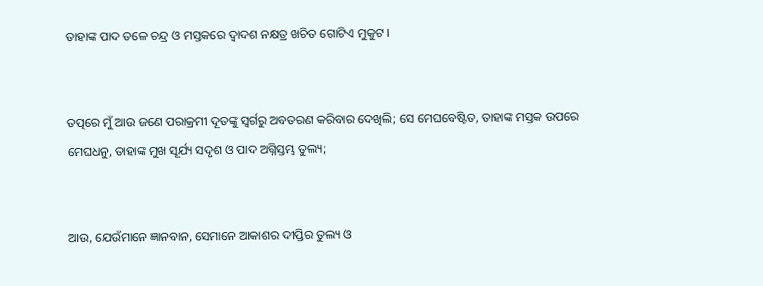ତାହାଙ୍କ ପାଦ ତଳେ ଚନ୍ଦ୍ର ଓ ମସ୍ତକରେ ଦ୍ୱାଦଶ ନକ୍ଷତ୍ର ଖଚିତ ଗୋଟିଏ ମୁକୁଟ ।


ତତ୍ପରେ ମୁଁ ଆଉ ଜଣେ ପରାକ୍ରମୀ ଦୂତଙ୍କୁ ସ୍ୱର୍ଗରୁ ଅବତରଣ କରିବାର ଦେଖିଲି; ସେ ମେଘବେଷ୍ଟିତ, ତାହାଙ୍କ ମସ୍ତକ ଉପରେ ମେଘଧନୁ, ତାହାଙ୍କ ମୁଖ ସୂର୍ଯ୍ୟ ସଦୃଶ ଓ ପାଦ ଅଗ୍ନିସ୍ତମ୍ଭ ତୁଲ୍ୟ;


ଆଉ, ଯେଉଁମାନେ ଜ୍ଞାନବାନ, ସେମାନେ ଆକାଶର ଦୀପ୍ତିର ତୁଲ୍ୟ ଓ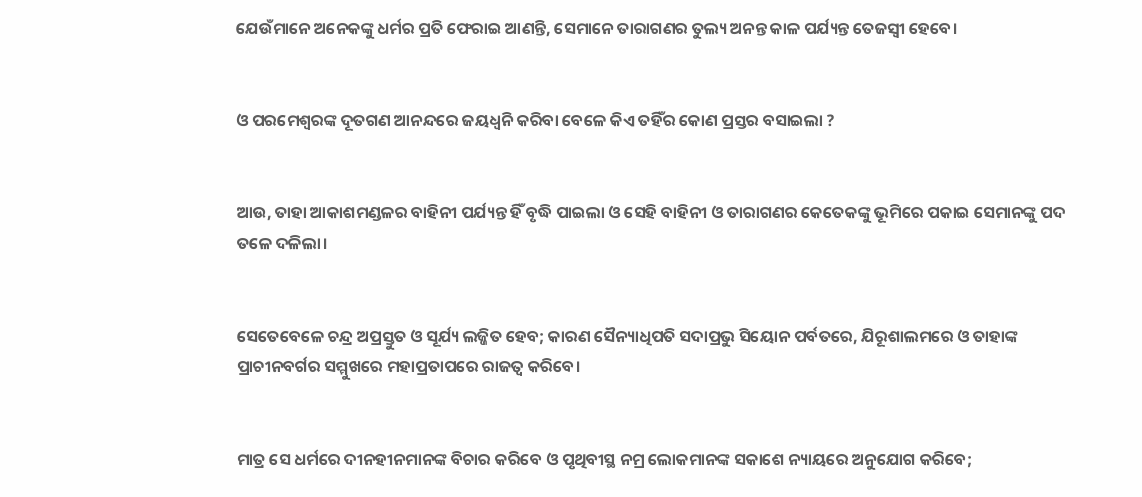ଯେଉଁମାନେ ଅନେକଙ୍କୁ ଧର୍ମର ପ୍ରତି ଫେରାଇ ଆଣନ୍ତି, ସେମାନେ ତାରାଗଣର ତୁଲ୍ୟ ଅନନ୍ତ କାଳ ପର୍ଯ୍ୟନ୍ତ ତେଜସ୍ୱୀ ହେବେ।


ଓ ପରମେଶ୍ୱରଙ୍କ ଦୂତଗଣ ଆନନ୍ଦରେ ଜୟଧ୍ୱନି କରିବା ବେଳେ କିଏ ତହିଁର କୋଣ ପ୍ରସ୍ତର ବସାଇଲା ?


ଆଉ, ତାହା ଆକାଶମଣ୍ଡଳର ବାହିନୀ ପର୍ଯ୍ୟନ୍ତ ହିଁ ବୃଦ୍ଧି ପାଇଲା ଓ ସେହି ବାହିନୀ ଓ ତାରାଗଣର କେତେକଙ୍କୁ ଭୂମିରେ ପକାଇ ସେମାନଙ୍କୁ ପଦ ତଳେ ଦଳିଲା।


ସେତେବେଳେ ଚନ୍ଦ୍ର ଅପ୍ରସ୍ତୁତ ଓ ସୂର୍ଯ୍ୟ ଲଜ୍ଜିତ ହେବ; କାରଣ ସୈନ୍ୟାଧିପତି ସଦାପ୍ରଭୁ ସିୟୋନ ପର୍ବତରେ, ଯିରୂଶାଲମରେ ଓ ତାହାଙ୍କ ପ୍ରାଚୀନବର୍ଗର ସମ୍ମୁଖରେ ମହାପ୍ରତାପରେ ରାଜତ୍ୱ କରିବେ।


ମାତ୍ର ସେ ଧର୍ମରେ ଦୀନହୀନମାନଙ୍କ ବିଚାର କରିବେ ଓ ପୃଥିବୀସ୍ଥ ନମ୍ର ଲୋକମାନଙ୍କ ସକାଶେ ନ୍ୟାୟରେ ଅନୁଯୋଗ କରିବେ;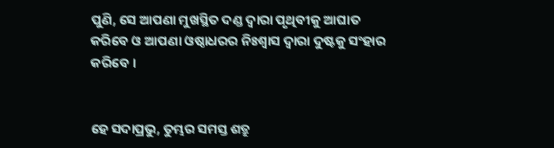ପୁଣି, ସେ ଆପଣା ମୁଖସ୍ଥିତ ଦଣ୍ଡ ଦ୍ୱାରା ପୃଥିବୀକୁ ଆଘାତ କରିବେ ଓ ଆପଣା ଓଷ୍ଠାଧରର ନିଃଶ୍ୱାସ ଦ୍ୱାରା ଦୁଷ୍ଟକୁ ସଂହାର କରିବେ।


ହେ ସଦାପ୍ରଭୁ, ତୁମ୍ଭର ସମସ୍ତ ଶତ୍ରୁ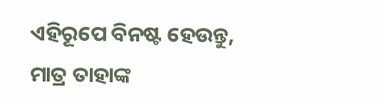ଏହିରୂପେ ବିନଷ୍ଟ ହେଉନ୍ତୁ, ମାତ୍ର ତାହାଙ୍କ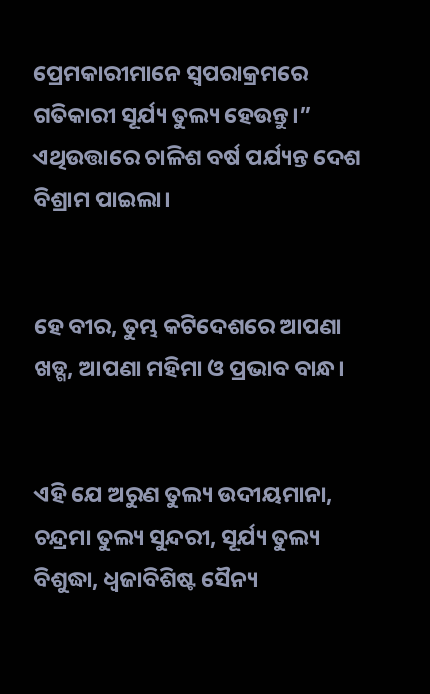ପ୍ରେମକାରୀମାନେ ସ୍ୱପରାକ୍ରମରେ ଗତିକାରୀ ସୂର୍ଯ୍ୟ ତୁଲ୍ୟ ହେଉନ୍ତୁ।” ଏଥିଉତ୍ତାରେ ଚାଳିଶ ବର୍ଷ ପର୍ଯ୍ୟନ୍ତ ଦେଶ ବିଶ୍ରାମ ପାଇଲା।


ହେ ବୀର, ତୁମ୍ଭ କଟିଦେଶରେ ଆପଣା ଖଡ୍ଗ, ଆପଣା ମହିମା ଓ ପ୍ରଭାବ ବାନ୍ଧ।


ଏହି ଯେ ଅରୁଣ ତୁଲ୍ୟ ଉଦୀୟମାନା, ଚନ୍ଦ୍ରମା ତୁଲ୍ୟ ସୁନ୍ଦରୀ, ସୂର୍ଯ୍ୟ ତୁଲ୍ୟ ବିଶୁଦ୍ଧା, ଧ୍ୱଜାବିଶିଷ୍ଟ ସୈନ୍ୟ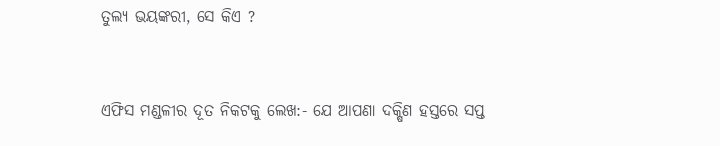ତୁଲ୍ୟ ଭୟଙ୍କରୀ, ସେ କିଏ ?


ଏଫିସ ମଣ୍ଡଳୀର ଦୂତ ନିକଟକୁ ଲେଖ:- ଯେ ଆପଣା ଦକ୍ଷିଣ ହସ୍ତରେ ସପ୍ତ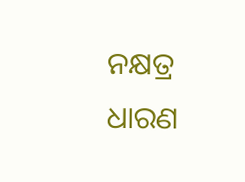ନକ୍ଷତ୍ର ଧାରଣ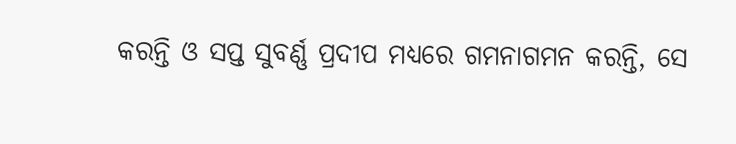କରନ୍ତି ଓ ସପ୍ତ ସୁବର୍ଣ୍ଣ ପ୍ରଦୀପ ମଧ୍ୟରେ ଗମନାଗମନ କରନ୍ତି, ସେ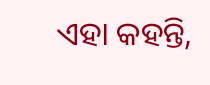ଏହା କହନ୍ତି,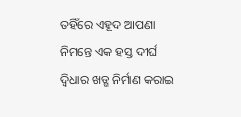ତହିଁରେ ଏହୂଦ ଆପଣା ନିମନ୍ତେ ଏକ ହସ୍ତ ଦୀର୍ଘ ଦ୍ୱିଧାର ଖଡ୍ଗ ନିର୍ମାଣ କରାଇ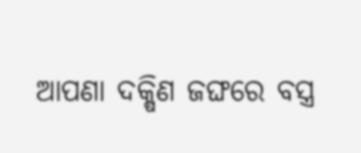ଆପଣା ଦକ୍ଷିଣ ଜଙ୍ଘରେ ବସ୍ତ୍ର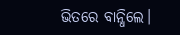ଭିତରେ ବାନ୍ଧିଲେ।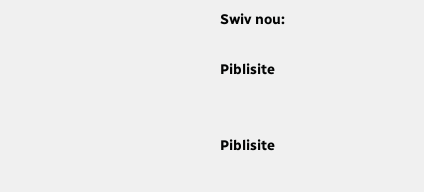Swiv nou:

Piblisite


Piblisite